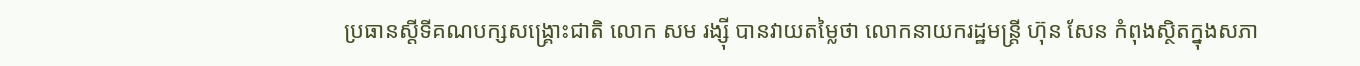ប្រធានស្ដីទីគណបក្សសង្គ្រោះជាតិ លោក សម រង្ស៊ី បានវាយតម្លៃថា លោកនាយករដ្ឋមន្ត្រី ហ៊ុន សែន កំពុងស្ថិតក្នុងសភា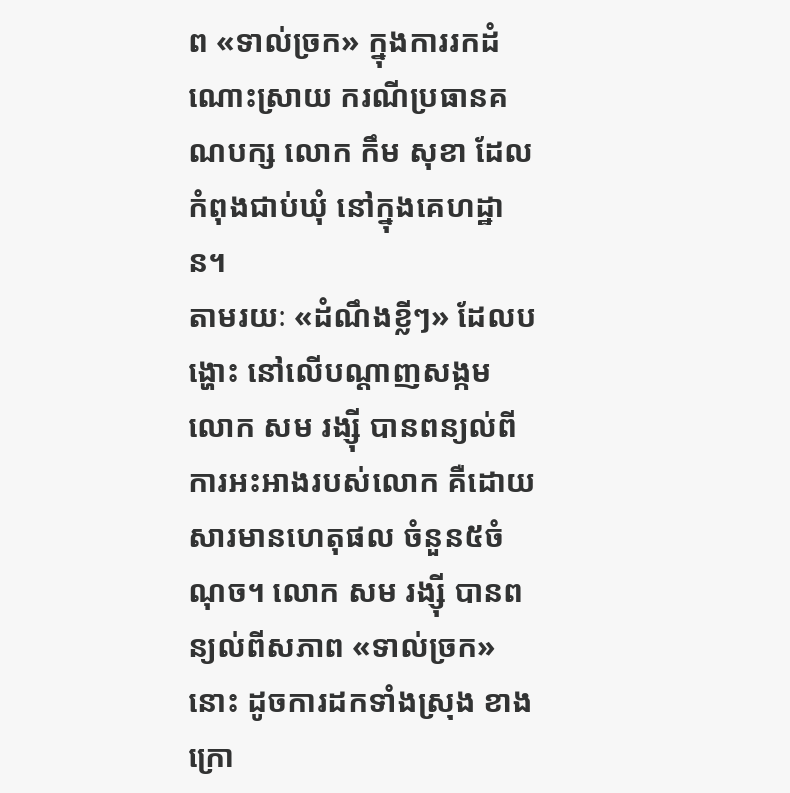ព «ទាល់ច្រក» ក្នុងការរកដំណោះស្រាយ ករណីប្រធានគណបក្ស លោក កឹម សុខា ដែលកំពុងជាប់ឃុំ នៅក្នុងគេហដ្ឋាន។
តាមរយៈ «ដំណឹងខ្លីៗ» ដែលបង្ហោះ នៅលើបណ្ដាញសង្កម លោក សម រង្ស៊ី បានពន្យល់ពីការអះអាងរបស់លោក គឺដោយសារមានហេតុផល ចំនួន៥ចំណុច។ លោក សម រង្ស៊ី បានពន្យល់ពីសភាព «ទាល់ច្រក» នោះ ដូចការដកទាំងស្រុង ខាងក្រោ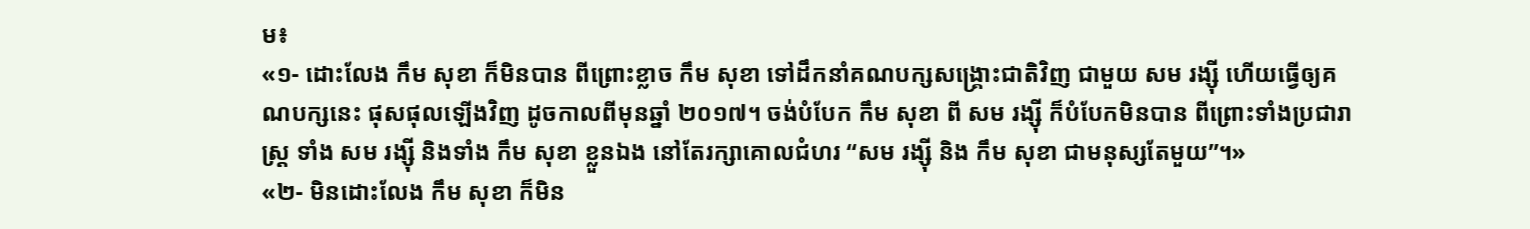ម៖
«១- ដោះលែង កឹម សុខា ក៏មិនបាន ពីព្រោះខ្លាច កឹម សុខា ទៅដឹកនាំគណបក្សសង្គ្រោះជាតិវិញ ជាមួយ សម រង្ស៊ី ហើយធ្វើឲ្យគណបក្សនេះ ផុសផុលឡើងវិញ ដូចកាលពីមុនឆ្នាំ ២០១៧។ ចង់បំបែក កឹម សុខា ពី សម រង្ស៊ី ក៏បំបែកមិនបាន ពីព្រោះទាំងប្រជារាស្ត្រ ទាំង សម រង្ស៊ី និងទាំង កឹម សុខា ខ្លួនឯង នៅតែរក្សាគោលជំហរ “សម រង្ស៊ី និង កឹម សុខា ជាមនុស្សតែមួយ”។»
«២- មិនដោះលែង កឹម សុខា ក៏មិន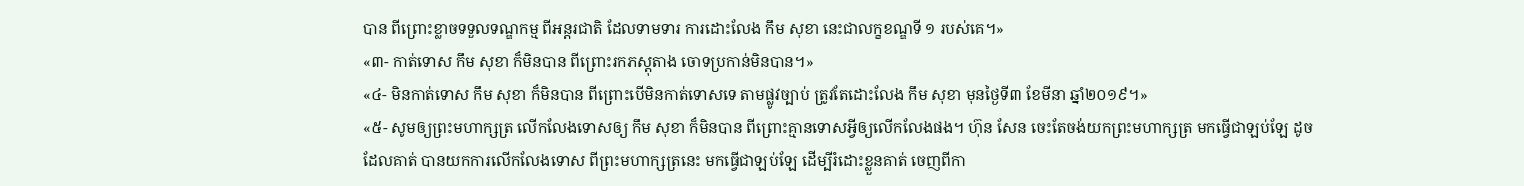បាន ពីព្រោះខ្លាចទទួលទណ្ឌកម្ម ពីអន្តរជាតិ ដែលទាមទារ ការដោះលែង កឹម សុខា នេះជាលក្ខខណ្ឌទី ១ របស់គេ។»
«៣- កាត់ទោស កឹម សុខា ក៏មិនបាន ពីព្រោះរកភស្តុតាង ចោទប្រកាន់មិនបាន។»
«៤- មិនកាត់ទោស កឹម សុខា ក៏មិនបាន ពីព្រោះបើមិនកាត់ទោសទេ តាមផ្លូវច្បាប់ ត្រូវតែដោះលែង កឹម សុខា មុនថ្ងៃទី៣ ខែមីនា ឆ្នាំ២០១៩។»
«៥- សូមឲ្យព្រះមហាក្សត្រ លើកលែងទោសឲ្យ កឹម សុខា ក៏មិនបាន ពីព្រោះគ្មានទោសអ្វីឲ្យលើកលែងផង។ ហ៊ុន សែន ចេះតែចង់យកព្រះមហាក្សត្រ មកធ្វើជាឡប់ឡែ ដូចដែលគាត់ បានយកការលើកលែងទោស ពីព្រះមហាក្សត្រនេះ មកធ្វើជាឡប់ឡែ ដើម្បីរំដោះខ្លួនគាត់ ចេញពីកា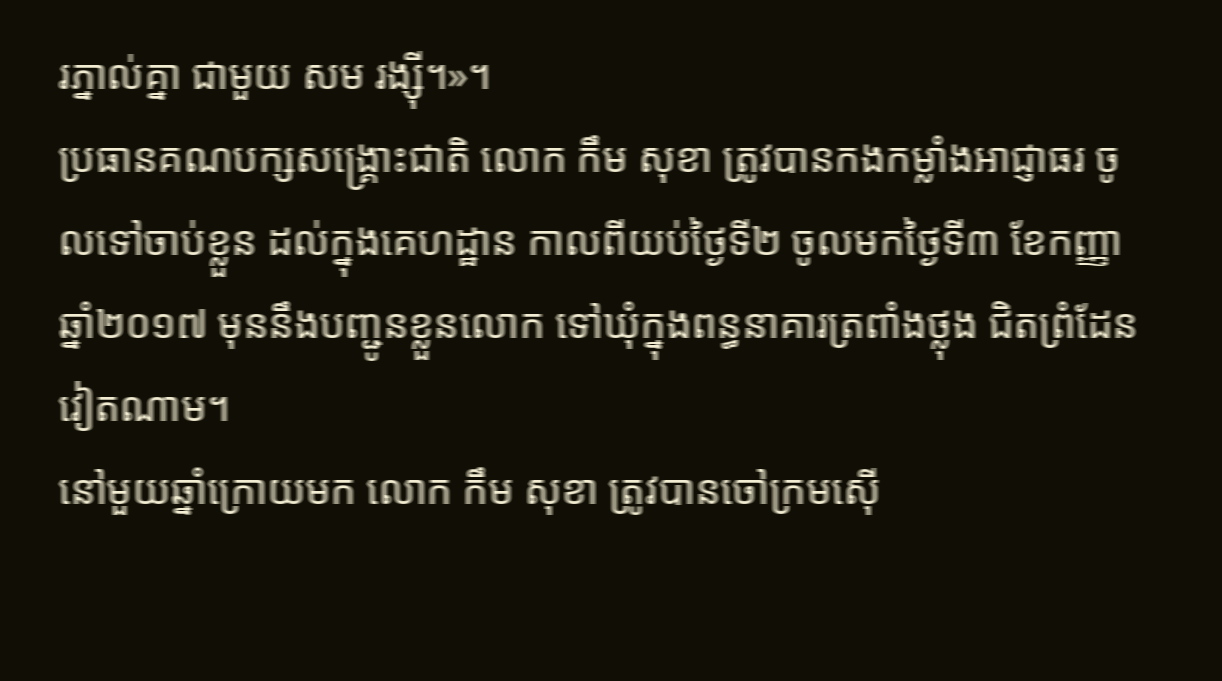រភ្នាល់គ្នា ជាមួយ សម រង្ស៊ី។»។
ប្រធានគណបក្សសង្គ្រោះជាតិ លោក កឹម សុខា ត្រូវបានកងកម្លាំងអាជ្ញាធរ ចូលទៅចាប់ខ្លួន ដល់ក្នុងគេហដ្ឋាន កាលពីយប់ថ្ងៃទី២ ចូលមកថ្ងៃទី៣ ខែកញ្ញា ឆ្នាំ២០១៧ មុននឹងបញ្ជូនខ្លួនលោក ទៅឃុំក្នុងពន្ធនាគារត្រពាំងថ្លុង ជិតព្រំដែនវៀតណាម។
នៅមួយឆ្នាំក្រោយមក លោក កឹម សុខា ត្រូវបានចៅក្រមស៊ើ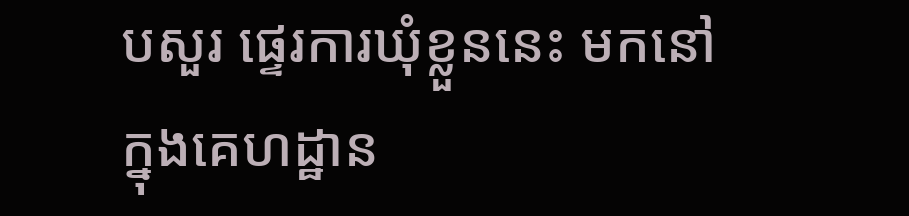បសួរ ផ្ទេរការឃុំខ្លួននេះ មកនៅក្នុងគេហដ្ឋាន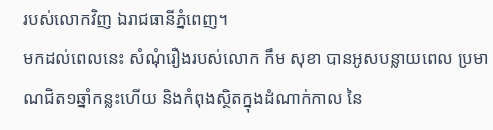របស់លោកវិញ ឯរាជធានីភ្នំពេញ។
មកដល់ពេលនេះ សំណុំរឿងរបស់លោក កឹម សុខា បានអូសបន្លាយពេល ប្រមាណជិត១ឆ្នាំកន្លះហើយ និងកំពុងស្ថិតក្នុងដំណាក់កាល នៃ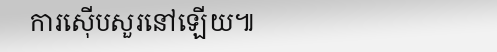ការស៊ើបសួរនៅឡើយ៕